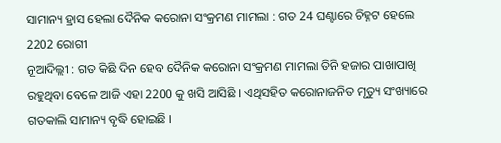ସାମାନ୍ୟ ହ୍ରାସ ହେଲା ଦୈନିକ କରୋନା ସଂକ୍ରମଣ ମାମଲା : ଗତ 24 ଘଣ୍ଟାରେ ଚିହ୍ନଟ ହେଲେ 2202 ରୋଗୀ
ନୂଆଦିଲ୍ଲୀ : ଗତ କିଛି ଦିନ ହେବ ଦୈନିକ କରୋନା ସଂକ୍ରମଣ ମାମଲା ତିନି ହଜାର ପାଖାପାଖି ରହୁଥିବା ବେଳେ ଆଜି ଏହା 2200 କୁ ଖସି ଆସିଛି । ଏଥିସହିତ କରୋନାଜନିତ ମୃତ୍ୟୁ ସଂଖ୍ୟାରେ ଗତକାଲି ସାମାନ୍ୟ ବୃଦ୍ଧି ହୋଇଛି ।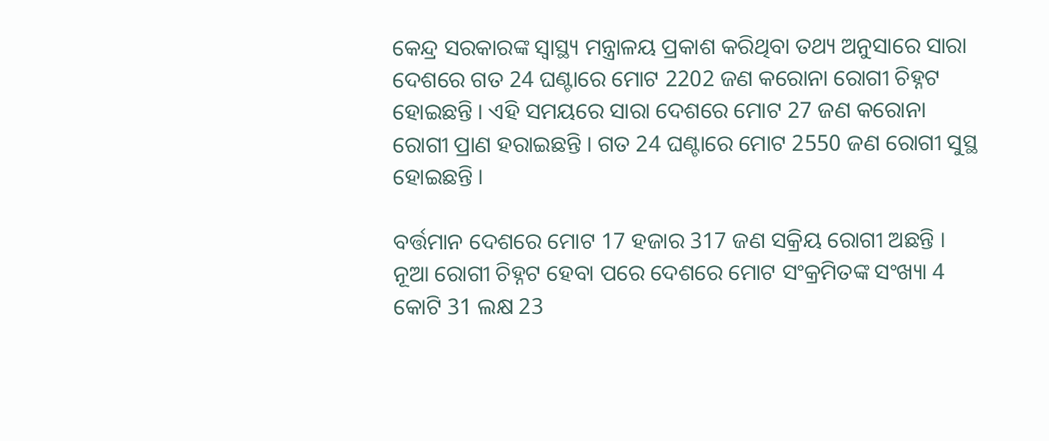କେନ୍ଦ୍ର ସରକାରଙ୍କ ସ୍ୱାସ୍ଥ୍ୟ ମନ୍ତ୍ରାଳୟ ପ୍ରକାଶ କରିଥିବା ତଥ୍ୟ ଅନୁସାରେ ସାରା ଦେଶରେ ଗତ 24 ଘଣ୍ଟାରେ ମୋଟ 2202 ଜଣ କରୋନା ରୋଗୀ ଚିହ୍ନଟ ହୋଇଛନ୍ତି । ଏହି ସମୟରେ ସାରା ଦେଶରେ ମୋଟ 27 ଜଣ କରୋନା ରୋଗୀ ପ୍ରାଣ ହରାଇଛନ୍ତି । ଗତ 24 ଘଣ୍ଟାରେ ମୋଟ 2550 ଜଣ ରୋଗୀ ସୁସ୍ଥ ହୋଇଛନ୍ତି ।

ବର୍ତ୍ତମାନ ଦେଶରେ ମୋଟ 17 ହଜାର 317 ଜଣ ସକ୍ରିୟ ରୋଗୀ ଅଛନ୍ତି । ନୂଆ ରୋଗୀ ଚିହ୍ନଟ ହେବା ପରେ ଦେଶରେ ମୋଟ ସଂକ୍ରମିତଙ୍କ ସଂଖ୍ୟା 4 କୋଟି 31 ଲକ୍ଷ 23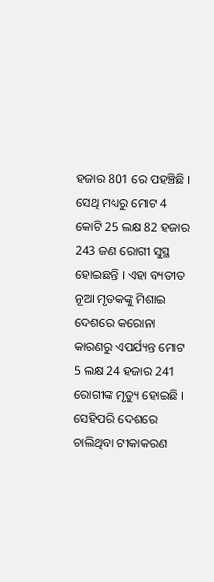ହଜାର 801 ରେ ପହଞ୍ଚିଛି । ସେଥି ମଧ୍ୟରୁ ମୋଟ 4 କୋଟି 25 ଲକ୍ଷ 82 ହଜାର 243 ଜଣ ରୋଗୀ ସୁସ୍ଥ ହୋଇଛନ୍ତି । ଏହା ବ୍ୟତୀତ ନୂଆ ମୃତକଙ୍କୁ ମିଶାଇ ଦେଶରେ କରୋନା କାରଣରୁ ଏପର୍ଯ୍ୟନ୍ତ ମୋଟ 5 ଲକ୍ଷ 24 ହଜାର 241 ରୋଗୀଙ୍କ ମୃତ୍ୟୁ ହୋଇଛି ।
ସେହିପରି ଦେଶରେ ଚାଲିଥିବା ଟୀକାକରଣ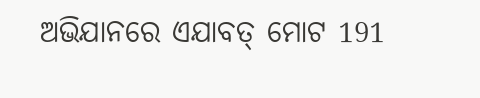ଅଭିଯାନରେ ଏଯାବତ୍ ମୋଟ 191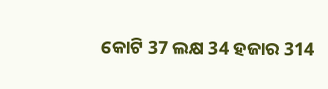କୋଟି 37 ଲକ୍ଷ 34 ହଜାର 314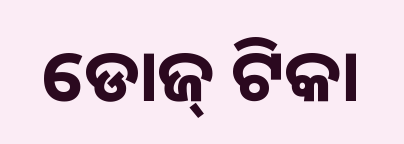ଡୋଜ୍ ଟିକା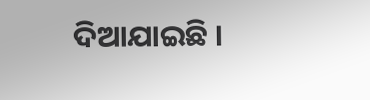ଦିଆଯାଇଛି ।